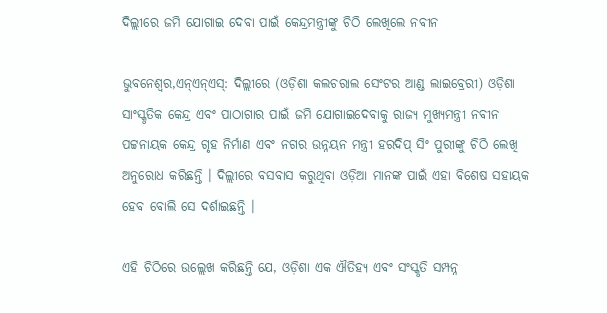ଦିଲ୍ଲୀରେ ଜମି ଯୋଗାଇ ଦେବା ପାଇଁ କେନ୍ଦ୍ରମନ୍ତ୍ରୀଙ୍କୁ ଚିଠି ଲେଖିଲେ ନବୀନ

ଭୁବନେଶ୍ୱର,ଏନ୍ଏନ୍ଏସ୍: ଦିଲ୍ଲୀରେ (ଓଡ଼ିଶା କଲଚରାଲ ସେଂଟର ଆଣ୍ଡ ଲାଇବ୍ରେରୀ) ଓଡ଼ିଶା ସାଂସ୍କୃତିକ କେନ୍ଦ୍ର ଏବଂ ପାଠାଗାର ପାଇଁ ଜମି ଯୋଗାଇଦେବାକୁ ରାଜ୍ୟ ମୁଖ୍ୟମନ୍ତ୍ରୀ ନବୀନ ପଟ୍ଟନାୟକ କେନ୍ଦ୍ର ଗୃହ ନିର୍ମାଣ ଏବଂ ନଗର ଉନ୍ନୟନ ମନ୍ତ୍ରୀ ହରଦିପ୍ ସିଂ ପୁରୀଙ୍କୁ ଚିଠି ଲେଖି ଅନୁରୋଧ କରିଛନ୍ତି । ଦିଲ୍ଲୀରେ ବସବାସ କରୁଥିବା ଓଡ଼ିଆ ମାନଙ୍କ ପାଇଁ ଏହା ବିଶେଷ ସହାୟକ ହେବ ବୋଲି ସେ ଦର୍ଶାଇଛନ୍ତି ।

ଏହି ଚିଠିରେ ଉଲ୍ଲେଖ କରିଛନ୍ତି ଯେ, ଓଡ଼ିଶା ଏକ ଐତିହ୍ୟ ଏବଂ ସଂସ୍କୃତି ସମ୍ପନ୍ନ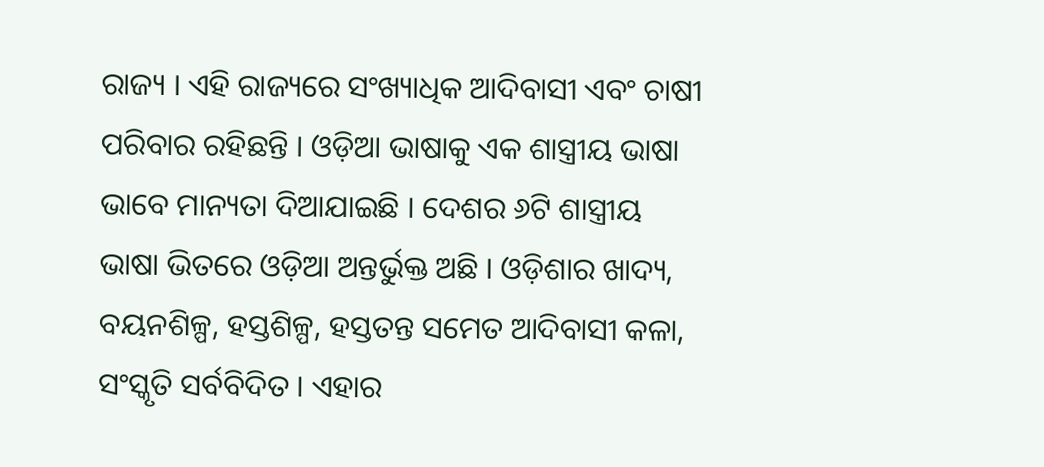ରାଜ୍ୟ । ଏହି ରାଜ୍ୟରେ ସଂଖ୍ୟାଧିକ ଆଦିବାସୀ ଏବଂ ଚାଷୀ ପରିବାର ରହିଛନ୍ତି । ଓଡ଼ିଆ ଭାଷାକୁ ଏକ ଶାସ୍ତ୍ରୀୟ ଭାଷା ଭାବେ ମାନ୍ୟତା ଦିଆଯାଇଛି । ଦେଶର ୬ଟି ଶାସ୍ତ୍ରୀୟ ଭାଷା ଭିତରେ ଓଡ଼ିଆ ଅନ୍ତର୍ଭୁକ୍ତ ଅଛି । ଓଡ଼ିଶାର ଖାଦ୍ୟ, ବୟନଶିଳ୍ପ, ହସ୍ତଶିଳ୍ପ, ହସ୍ତତନ୍ତ ସମେତ ଆଦିବାସୀ କଳା, ସଂସ୍କୃତି ସର୍ବବିଦିତ । ଏହାର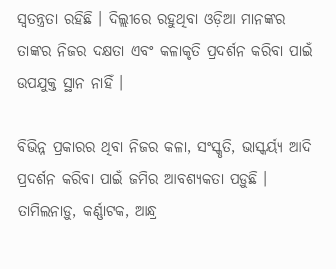ସ୍ୱତନ୍ତ୍ରତା ରହିଛି । ଦିଲ୍ଲୀରେ ରହୁଥିବା ଓଡ଼ିଆ ମାନଙ୍କର ତାଙ୍କର ନିଜର ଦକ୍ଷତା ଏବଂ କଳାକୃତି ପ୍ରଦର୍ଶନ କରିବା ପାଇଁ ଉପଯୁକ୍ତ ସ୍ଥାନ ନାହିଁ ।

ବିଭିନ୍ନ ପ୍ରକାରର ଥିବା ନିଜର କଳା, ସଂସ୍କୃତି, ଭାସ୍କର୍ୟ୍ୟ ଆଦି ପ୍ରଦର୍ଶନ କରିବା ପାଇଁ ଜମିର ଆବଶ୍ୟକତା ପଡ଼ୁଛି । ତାମିଲନାଡ଼ୁ, କର୍ଣ୍ଣାଟକ, ଆନ୍ଧ୍ର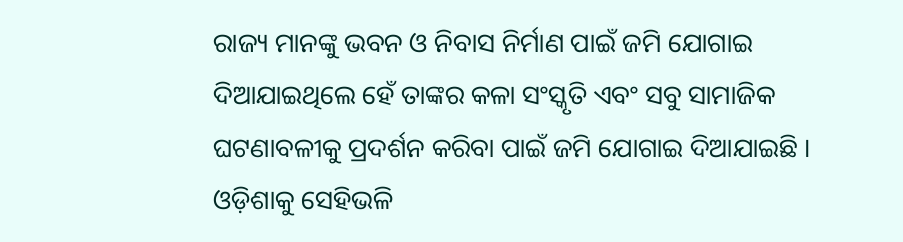ରାଜ୍ୟ ମାନଙ୍କୁ ଭବନ ଓ ନିବାସ ନିର୍ମାଣ ପାଇଁ ଜମି ଯୋଗାଇ ଦିଆଯାଇଥିଲେ ହେଁ ତାଙ୍କର କଳା ସଂସ୍କୃତି ଏବଂ ସବୁ ସାମାଜିକ ଘଟଣାବଳୀକୁ ପ୍ରଦର୍ଶନ କରିବା ପାଇଁ ଜମି ଯୋଗାଇ ଦିଆଯାଇଛି । ଓଡ଼ିଶାକୁ ସେହିଭଳି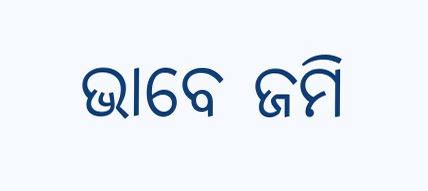ଭାବେ ଜମି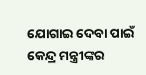ଯୋଗାଇ ଦେବା ପାଇଁ କେନ୍ଦ୍ର ମନ୍ତ୍ରୀଙ୍କର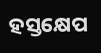ହସ୍ତକ୍ଷେପ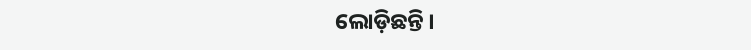ଲୋଡ଼ିଛନ୍ତି ।